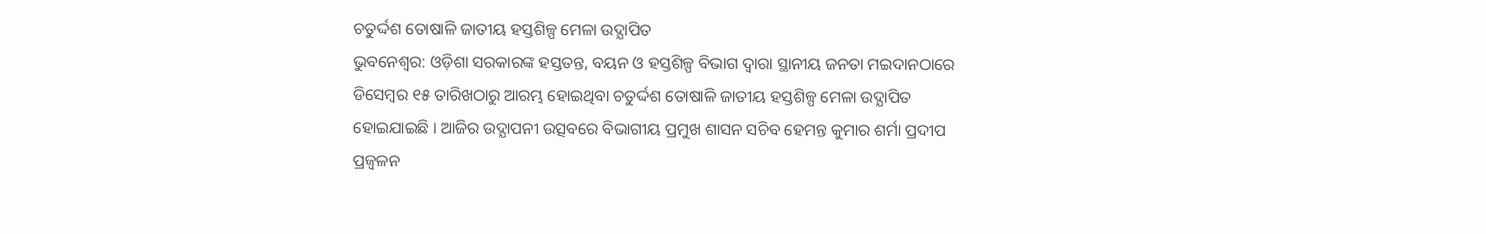ଚତୁର୍ଦ୍ଦଶ ତୋଷାଳି ଜାତୀୟ ହସ୍ତଶିଳ୍ପ ମେଳା ଉଦ୍ଯାପିତ
ଭୁବନେଶ୍ୱର: ଓଡ଼ିଶା ସରକାରଙ୍କ ହସ୍ତତନ୍ତ, ବୟନ ଓ ହସ୍ତଶିଳ୍ପ ବିଭାଗ ଦ୍ୱାରା ସ୍ଥାନୀୟ ଜନତା ମଇଦାନଠାରେ ଡିସେମ୍ବର ୧୫ ତାରିଖଠାରୁ ଆରମ୍ଭ ହୋଇଥିବା ଚତୁର୍ଦ୍ଦଶ ତୋଷାଳି ଜାତୀୟ ହସ୍ତଶିଳ୍ପ ମେଳା ଉଦ୍ଯାପିତ ହୋଇଯାଇଛି । ଆଜିର ଉଦ୍ଯାପନୀ ଉତ୍ସବରେ ବିଭାଗୀୟ ପ୍ରମୁଖ ଶାସନ ସଚିବ ହେମନ୍ତ କୁମାର ଶର୍ମା ପ୍ରଦୀପ ପ୍ରଜ୍ୱଳନ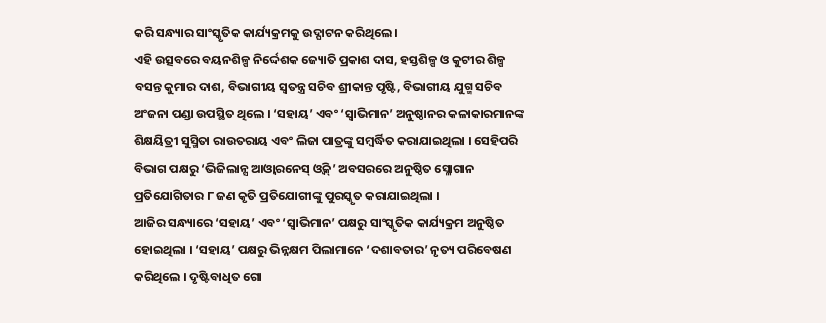କରି ସନ୍ଧ୍ୟାର ସାଂସ୍କୃତିକ କାର୍ଯ୍ୟକ୍ରମକୁ ଉଦ୍ଘାଟନ କରିଥିଲେ ।
ଏହି ଉତ୍ସବରେ ବୟନଶିଳ୍ପ ନିର୍ଦ୍ଦେଶକ ଜ୍ୟୋତି ପ୍ରକାଶ ଦାସ, ହସ୍ତଶିଳ୍ପ ଓ କୁଟୀର ଶିଳ୍ପ ବସନ୍ତ କୁମାର ଦାଶ, ବିଭାଗୀୟ ସ୍ୱତନ୍ତ୍ର ସଚିବ ଶ୍ରୀକାନ୍ତ ପୃଷ୍ଟି, ବିଭାଗୀୟ ଯୁଗ୍ମ ସଚିବ ଅଂଜନା ପଣ୍ଡା ଉପସ୍ଥିତ ଥିଲେ । ‘ସହାୟ’ ଏବଂ ‘ସ୍ୱାଭିମାନ’ ଅନୁଷ୍ଠାନର କଳାକାରମାନଙ୍କ ଶିକ୍ଷୟିତ୍ରୀ ସୁସ୍ମିତା ରାଉତରାୟ ଏବଂ ଲିଜା ପାତ୍ରଙ୍କୁ ସମ୍ବର୍ଦ୍ଧିତ କରାଯାଇଥିଲା । ସେହିପରି ବିଭାଗ ପକ୍ଷରୁ ‘ଭିଜିଲାନ୍ସ ଆଓ୍ୱାରନେସ୍ ଓ୍ୱିକ୍’ ଅବସରରେ ଅନୁଷ୍ଠିତ ସ୍ଳୋଗାନ ପ୍ରତିଯୋଗିତାର ୮ ଜଣ କୃତି ପ୍ରତିଯୋଗୀଙ୍କୁ ପୁରସ୍କୃତ କରାଯାଇଥିଲା ।
ଆଜିର ସନ୍ଧ୍ୟାରେ ‘ସହାୟ’ ଏବଂ ‘ସ୍ୱାଭିମାନ’ ପକ୍ଷରୁ ସାଂସ୍କୃତିକ କାର୍ଯ୍ୟକ୍ରମ ଅନୁଷ୍ଠିତ ହୋଇଥିଲା । ‘ସହାୟ’ ପକ୍ଷରୁ ଭିନ୍ନକ୍ଷମ ପିଲାମାନେ ‘ଦଶାବତାର’ ନୃତ୍ୟ ପରିବେଷଣ କରିଥିଲେ । ଦୃଷ୍ଟିବାଧିତ ଗୋ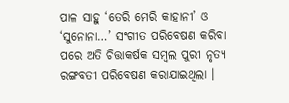ପାଳ ସାହୁ ‘ତେରି ମେରି କାହାନୀ’ ଓ ‘ସୁନୋନା…’ ସଂଗୀତ ପରିବେଷଣ କରିବା ପରେ ଅତି ଚିତ୍ତାକର୍ଷକ ସମ୍ବଲ ପୁରୀ ନୃତ୍ୟ ରଙ୍ଗବତୀ ପରିବେଷଣ କରାଯାଇଥିଲା ।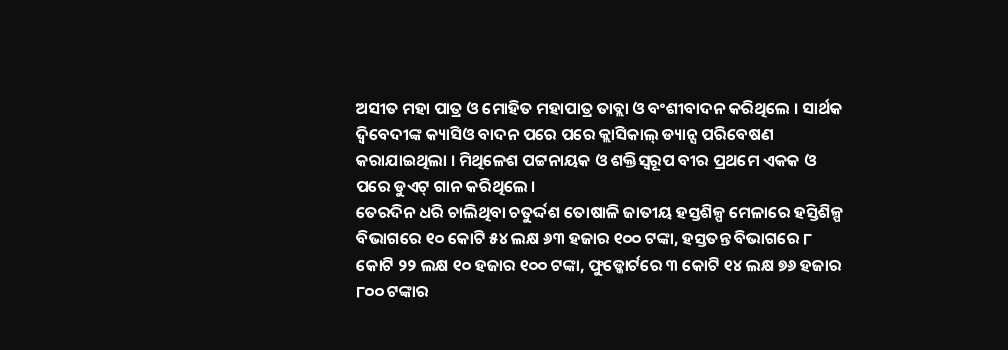ଅସୀତ ମହା ପାତ୍ର ଓ ମୋହିତ ମହାପାତ୍ର ତାବ୍ଲା ଓ ବଂଶୀବାଦନ କରିଥିଲେ । ସାର୍ଥକ ଦ୍ୱିବେଦୀଙ୍କ କ୍ୟାସିଓ ବାଦନ ପରେ ପରେ କ୍ଲାସିକାଲ୍ ଡ୍ୟାନ୍ସ ପରିବେଷଣ କରାଯାଇଥିଲା । ମିଥିଳେଶ ପଟ୍ଟନାୟକ ଓ ଶକ୍ତିସ୍ୱରୂପ ବୀର ପ୍ରଥମେ ଏକକ ଓ ପରେ ଡୁଏଟ୍ ଗାନ କରିଥିଲେ ।
ତେରଦିନ ଧରି ଚାଲିଥିବା ଚତୁର୍ଦ୍ଦଶ ତୋଷାଳି ଜାତୀୟ ହସ୍ତଶିଳ୍ପ ମେଳାରେ ହସ୍ତିଶିଳ୍ପ ବିଭାଗରେ ୧୦ କୋଟି ୫୪ ଲକ୍ଷ ୬୩ ହଜାର ୧୦୦ ଟଙ୍କା, ହସ୍ତତନ୍ତ ବିଭାଗରେ ୮ କୋଟି ୨୨ ଲକ୍ଷ ୧୦ ହଜାର ୧୦୦ ଟଙ୍କା, ଫୁଡ୍କୋର୍ଟରେ ୩ କୋଟି ୧୪ ଲକ୍ଷ ୭୬ ହଜାର ୮୦୦ ଟଙ୍କାର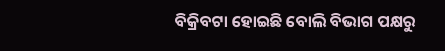ବିକ୍ରିବଟା ହୋଇଛି ବୋଲି ବିଭାଗ ପକ୍ଷରୁ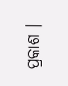ପ୍ରକାଶ ।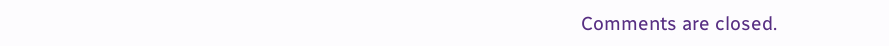Comments are closed.